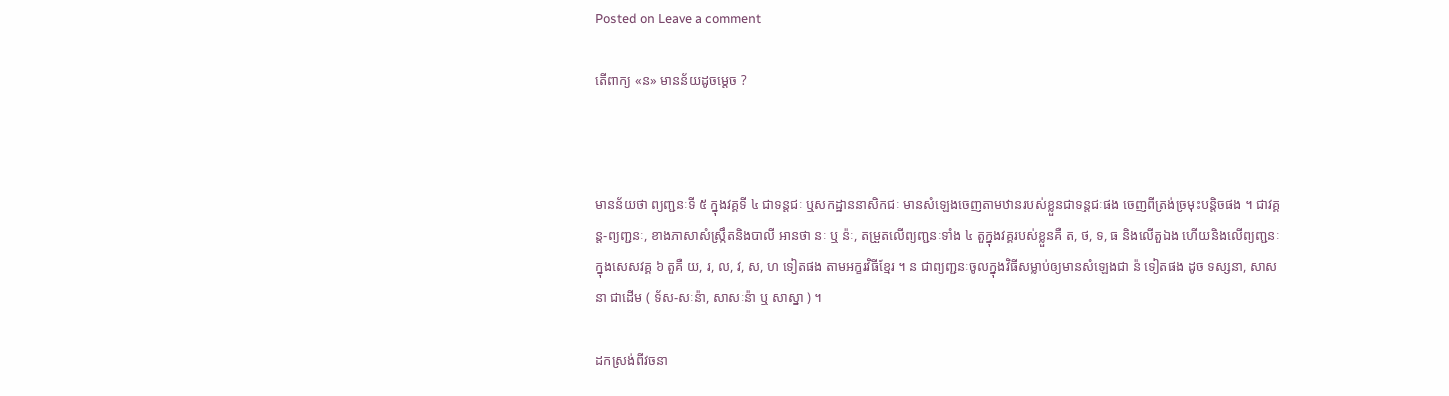Posted on Leave a comment

តើពាក្យ «ន» មានន័យដូចម្ដេច ?



មានន័យថា ព្យញ្ជនៈទី ៥ ក្នុងវគ្គទី ៤ ជាទន្តជៈ ឬសកដ្ឋាននាសិកជៈ មានសំឡេងចេញតាមឋានរបស់ខ្លួនជាទន្តជៈផង ចេញពីត្រង់ច្រមុះបន្តិចផង ។ ជាវគ្គន្ត-ព្យញ្ជនៈ, ខាងភាសាសំស្ក្រឹតនិងបាលី អានថា នៈ ឬ ន៉ៈ, តម្រួតលើព្យញ្ជនៈទាំង ៤ តួក្នុងវគ្គរបស់ខ្លួនគឺ ត, ថ, ទ, ធ និងលើតួឯង ហើយនិងលើព្យញ្ជនៈក្នុងសេសវគ្គ ៦ តួគឺ យ, រ, ល, វ, ស, ហ ទៀតផង តាមអក្ខរវិធីខ្មែរ ។ ន ជាព្យញ្ជនៈចូលក្នុងវិធីសម្លាប់ឲ្យមានសំឡេងជា ន៉ ទៀតផង ដូច ទស្សនា, សាសនា ជាដើម ( ទ័ស-សៈន៉ា, សាសៈន៉ា ឬ សាស្នា ) ។

ដកស្រង់ពីវចនា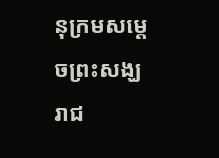នុក្រមសម្ដេចព្រះសង្ឃរាជ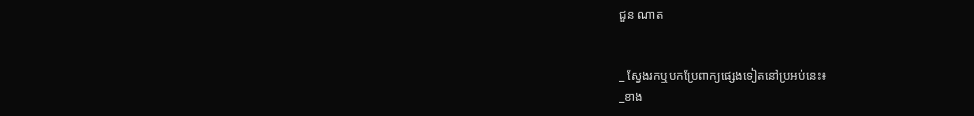ជួន ណាត


_ ស្វែងរកឬបកប្រែពាក្យផ្សេងទៀតនៅប្រអប់នេះ៖
_ខាង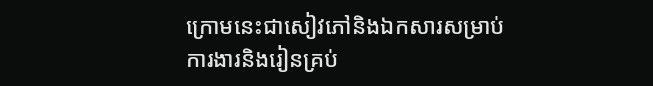ក្រោមនេះជាសៀវភៅនិងឯកសារសម្រាប់ការងារនិងរៀនគ្រប់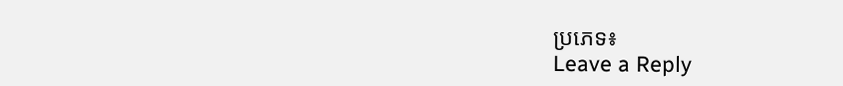ប្រភេទ៖
Leave a Reply